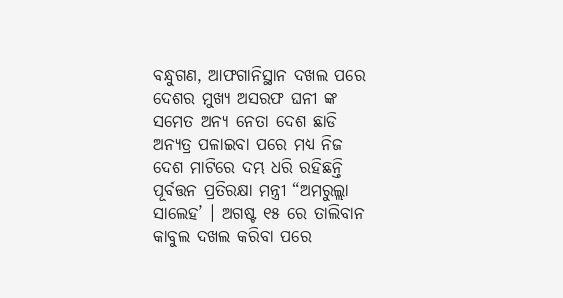ବନ୍ଧୁଗଣ, ଆଫଗାନିସ୍ଥାନ ଦଖଲ ପରେ ଦେଶର ମୁଖ୍ୟ ଅସରଫ ଘନୀ ଙ୍କ ସମେତ ଅନ୍ୟ ନେତା ଦେଶ ଛାଡି ଅନ୍ୟତ୍ର ପଳାଇବା ପରେ ମଧ୍ୟ ନିଜ ଦେଶ ମାଟିରେ ଦମ୍ଭ ଧରି ରହିଛନ୍ତି ପୂର୍ବତ୍ତନ ପ୍ରତିରକ୍ଷା ମନ୍ତ୍ରୀ “ଅମରୁଲ୍ଲା ସାଲେହ’ । ଅଗଷ୍ଟ ୧୫ ରେ ତାଲିବାନ କାବୁଲ ଦଖଲ କରିବା ପରେ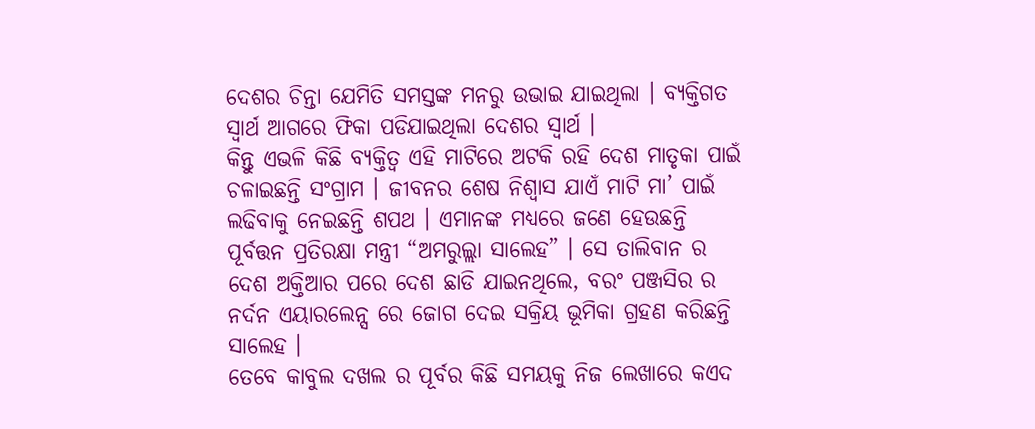ଦେଶର ଚିନ୍ତା ଯେମିତି ସମସ୍ତଙ୍କ ମନରୁ ଉଭାଇ ଯାଇଥିଲା । ବ୍ୟକ୍ତିଗତ ସ୍ଵାର୍ଥ ଆଗରେ ଫିକା ପଡିଯାଇଥିଲା ଦେଶର ସ୍ଵାର୍ଥ ।
କିନ୍ତୁ ଏଭଳି କିଛି ବ୍ୟକ୍ତିତ୍ଵ ଏହି ମାଟିରେ ଅଟକି ରହି ଦେଶ ମାତୃକା ପାଇଁ ଚଳାଇଛନ୍ତି ସଂଗ୍ରାମ । ଜୀବନର ଶେଷ ନିଶ୍ଵାସ ଯାଏଁ ମାଟି ମା’ ପାଇଁ ଲଢିବାକୁ ନେଇଛନ୍ତି ଶପଥ । ଏମାନଙ୍କ ମଧ୍ୟରେ ଜଣେ ହେଉଛନ୍ତି ପୂର୍ବତ୍ତନ ପ୍ରତିରକ୍ଷା ମନ୍ତ୍ରୀ “ଅମରୁଲ୍ଲା ସାଲେହ” । ସେ ତାଲିବାନ ର ଦେଶ ଅକ୍ତିଆର ପରେ ଦେଶ ଛାଡି ଯାଇନଥିଲେ, ବରଂ ପଞ୍ଜସିର ର ନର୍ଦନ ଏୟାରଲେନ୍ସ ରେ ଜୋଗ ଦେଇ ସକ୍ରିୟ ଭୂମିକା ଗ୍ରହଣ କରିଛନ୍ତି ସାଲେହ ।
ତେବେ କାବୁଲ ଦଖଲ ର ପୂର୍ବର କିଛି ସମୟକୁ ନିଜ ଲେଖାରେ କଏଦ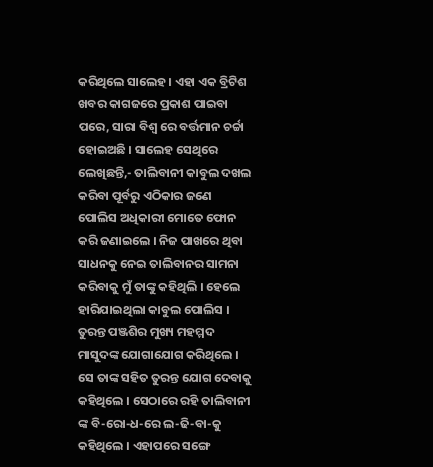କରିଥିଲେ ସାଲେହ । ଏହା ଏକ ବ୍ରିଟିଶ ଖବର କାଗଜରେ ପ୍ରକାଶ ପାଇବା ପରେ, ସାରା ବିଶ୍ଵ ରେ ବର୍ତ୍ତମାନ ଚର୍ଚ୍ଚା ହୋଇଅଛି । ସାଲେହ ସେଥିରେ ଲେଖିଛନ୍ତି,- ତାଲିବାନୀ କାବୁଲ ଦଖଲ କରିବା ପୂର୍ବରୁ ଏଠିକାର ଜଣେ ପୋଲିସ ଅଧିକାରୀ ମୋତେ ଫୋନ କରି ଜଣାଇଲେ । ନିଜ ପାଖରେ ଥିବା ସାଧନକୁ ନେଇ ତାଲିବାନର ସାମନା କରିବାକୁ ମୁଁ ତାଙ୍କୁ କହିଥିଲି । ହେଲେ ହାରିଯାଇଥିଲା କାବୁଲ ପୋଲିସ ।
ତୁରନ୍ତ ପଞ୍ଜଶିର ମୁଖ୍ୟ ମହମ୍ମଦ ମାସୁଦଙ୍କ ଯୋଗାଯୋଗ କରିଥିଲେ । ସେ ତାଙ୍କ ସହିତ ତୁରନ୍ତ ଯୋଗ ଦେବାକୁ କହିଥିଲେ । ସେଠାରେ ରହି ତାଲିବାନୀ ଙ୍କ ବି-ରୋ-ଧ-ରେ ଲ-ଢି-ବା-କୁ କହିଥିଲେ । ଏହାପରେ ସଙ୍ଗେ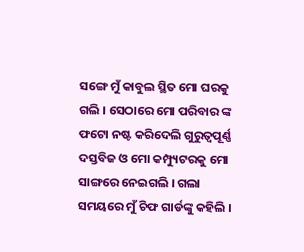ସଙ୍ଗେ ମୁଁ କାବୁଲ ସ୍ଥିତ ମୋ ଘରକୁ ଗଲି । ସେଠାରେ ମୋ ପରିବାର ଙ୍କ ଫଟୋ ନଷ୍ଟ କରିଦେଲି ଗୁରୁତ୍ଵପୂର୍ଣ୍ଣ ଦସ୍ତବିଜ ଓ ମୋ କମ୍ପ୍ୟୁଟରକୁ ମୋ ସାଙ୍ଗରେ ନେଇଗଲି । ଗଲା ସମୟରେ ମୁଁ ଚିଫ ଗାର୍ଡଙ୍କୁ କହିଲି ।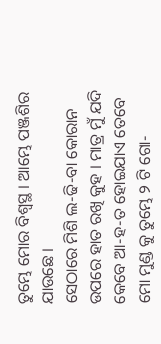ତୁମ୍ଭେ ମୋର ବିଶ୍ଵସ୍ଥ । ଆମ୍ଭେ ପଞ୍ଜଶିର ଯାଉଛେ ।
ସେଠାରେ ମିଶି ଲ-ଢି-ବା କୋରାନ ଉପରେ ହାତ ରଖି କୁହ । ମାତ୍ର ମୁଁ ଯଦି କେବେ ଆ-ହ-ତ ହୋଇଯାଏ ତେବେ ମୋ ମୁଣ୍ଡ କୁ ତୁମ୍ଭେ ୨ ଟି ଗୋ-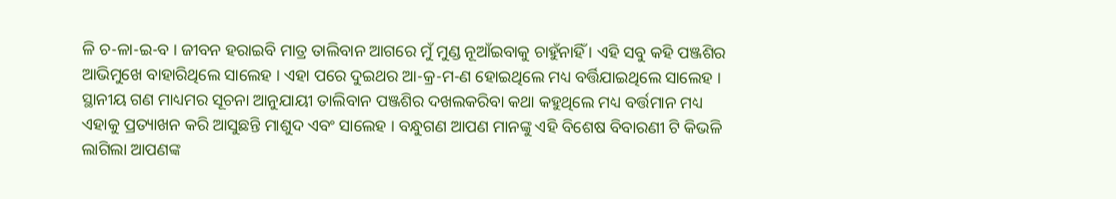ଳି ଚ-ଳା-ଇ-ବ । ଜୀବନ ହରାଇବି ମାତ୍ର ତାଲିବାନ ଆଗରେ ମୁଁ ମୁଣ୍ଡ ନୂଆଁଇବାକୁ ଚାହୁଁନାହିଁ । ଏହି ସବୁ କହି ପଞ୍ଜଶିର ଆଭିମୁଖେ ବାହାରିଥିଲେ ସାଲେହ । ଏହା ପରେ ଦୁଇଥର ଆ-କ୍ର-ମ-ଣ ହୋଇଥିଲେ ମଧ୍ୟ ବର୍ତ୍ତିଯାଇଥିଲେ ସାଲେହ ।
ସ୍ଥାନୀୟ ଗଣ ମାଧ୍ୟମର ସୂଚନା ଆନୁଯାୟୀ ତାଲିବାନ ପଞ୍ଜଶିର ଦଖଲକରିବା କଥା କହୁଥିଲେ ମଧ୍ୟ ବର୍ତ୍ତମାନ ମଧ୍ୟ ଏହାକୁ ପ୍ରତ୍ୟାଖନ କରି ଆସୁଛନ୍ତି ମାଶୁଦ ଏବଂ ସାଲେହ । ବନ୍ଧୁଗଣ ଆପଣ ମାନଙ୍କୁ ଏହି ବିଶେଷ ବିବାରଣୀ ଟି କିଭଳି ଲାଗିଲା ଆପଣଙ୍କ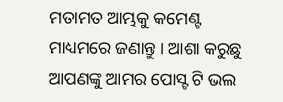ମତାମତ ଆମ୍ଭକୁ କମେଣ୍ଟ ମାଧ୍ୟମରେ ଜଣାନ୍ତୁ । ଆଶା କରୁଛୁ ଆପଣଙ୍କୁ ଆମର ପୋସ୍ଟ ଟି ଭଲ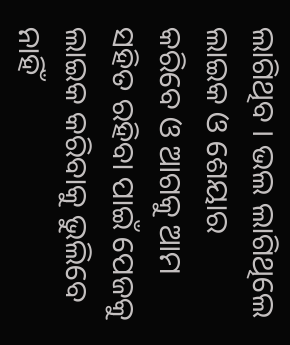ଲାଗିଥିବ । ଭଲ ଲାଗିଥିଲେ ଲାଇକ ଓ ଶେୟାର କରିବେ ଓ ଆଗକୁ ଆମ ସହିତ ରହିବା ପାଇଁ ପେଜକୁ ଲାଇକ କରିବାକୁ ଭୁଲିବେ ନାହିଁ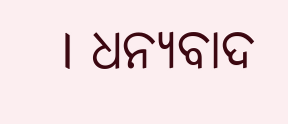। ଧନ୍ୟବାଦ